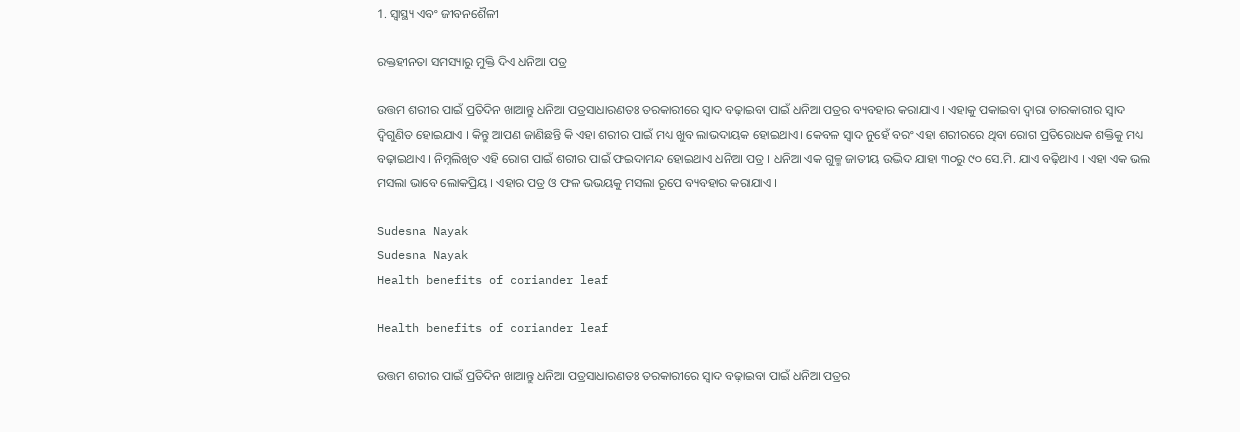1. ସ୍ୱାସ୍ଥ୍ୟ ଏବଂ ଜୀବନଶୈଳୀ

ରକ୍ତହୀନତା ସମସ୍ୟାରୁ ମୁକ୍ତି ଦିଏ ଧନିଆ ପତ୍ର

ଉତ୍ତମ ଶରୀର ପାଇଁ ପ୍ରତିଦିନ ଖାଆନ୍ତୁ ଧନିଆ ପତ୍ରସାଧାରଣତଃ ତରକାରୀରେ ସ୍ୱାଦ ବଢ଼ାଇବା ପାଇଁ ଧନିଆ ପତ୍ରର ବ୍ୟବହାର କରାଯାଏ । ଏହାକୁ ପକାଇବା ଦ୍ୱାରା ତାରକାରୀର ସ୍ୱାଦ ଦ୍ୱିଗୁଣିତ ହୋଇଯାଏ । କିନ୍ତୁ ଆପଣ ଜାଣିଛନ୍ତି କି ଏହା ଶରୀର ପାଇଁ ମଧ୍ୟ ଖୁବ ଲାଭଦାୟକ ହୋଇଥାଏ। କେବଳ ସ୍ୱାଦ ନୁହେଁ ବରଂ ଏହା ଶରୀରରେ ଥିବା ରୋଗ ପ୍ରତିରୋଧକ ଶକ୍ତିକୁ ମଧ୍ୟ ବଢ଼ାଇଥାଏ । ନିମ୍ନଲିଖିତ ଏହି ରୋଗ ପାଇଁ ଶରୀର ପାଇଁ ଫଇଦାମନ୍ଦ ହୋଇଥାଏ ଧନିଆ ପତ୍ର । ଧନିଆ ଏକ ଗୁଳ୍ମ ଜାତୀୟ ଉଦ୍ଭିଦ ଯାହା ୩୦ରୁ ୯୦ ସେ.ମି. ଯାଏ ବଢ଼ିଥାଏ । ଏହା ଏକ ଭଲ ମସଲା ଭାବେ ଲୋକପ୍ରିୟ । ଏହାର ପତ୍ର ଓ ଫଳ ଭଭୟକୁ ମସଲା ରୂପେ ବ୍ୟବହାର କରାଯାଏ ।

Sudesna Nayak
Sudesna Nayak
Health benefits of coriander leaf

Health benefits of coriander leaf

ଉତ୍ତମ ଶରୀର ପାଇଁ ପ୍ରତିଦିନ ଖାଆନ୍ତୁ ଧନିଆ ପତ୍ରସାଧାରଣତଃ ତରକାରୀରେ ସ୍ୱାଦ ବଢ଼ାଇବା ପାଇଁ ଧନିଆ ପତ୍ରର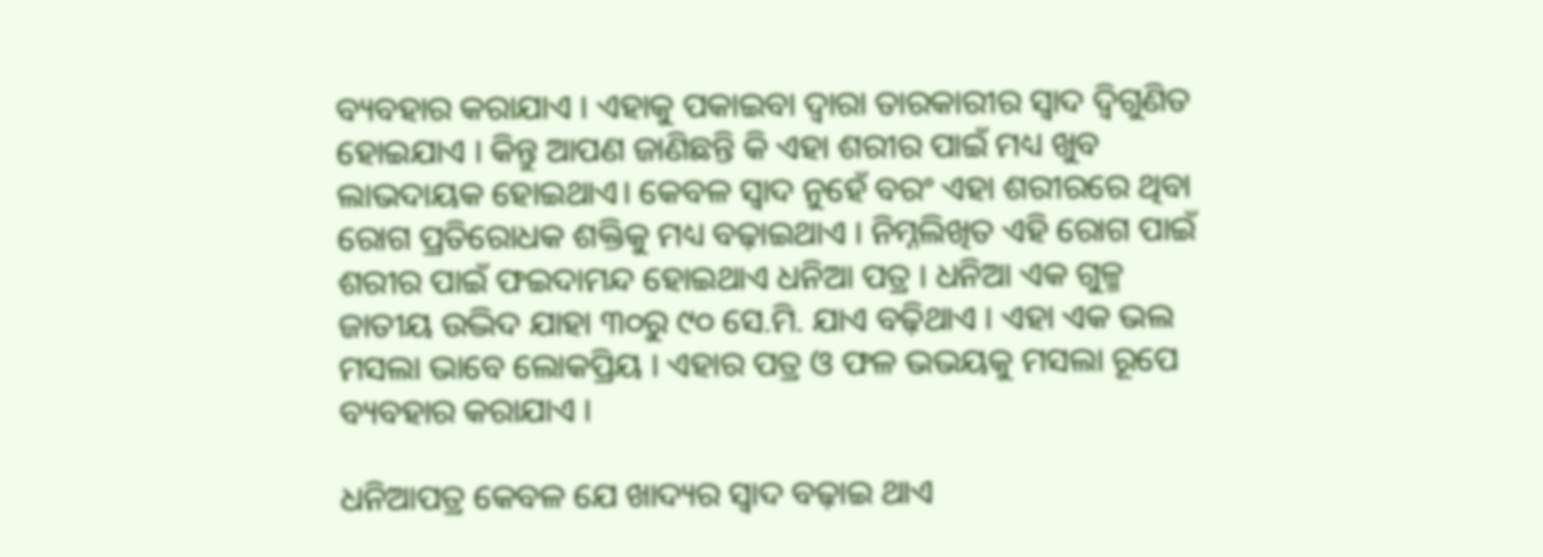ବ୍ୟବହାର କରାଯାଏ । ଏହାକୁ ପକାଇବା ଦ୍ୱାରା ତାରକାରୀର ସ୍ୱାଦ ଦ୍ୱିଗୁଣିତ ହୋଇଯାଏ । କିନ୍ତୁ ଆପଣ ଜାଣିଛନ୍ତି କି ଏହା ଶରୀର ପାଇଁ ମଧ୍ୟ ଖୁବ ଲାଭଦାୟକ ହୋଇଥାଏ। କେବଳ ସ୍ୱାଦ ନୁହେଁ ବରଂ ଏହା ଶରୀରରେ ଥିବା ରୋଗ ପ୍ରତିରୋଧକ ଶକ୍ତିକୁ ମଧ୍ୟ ବଢ଼ାଇଥାଏ । ନିମ୍ନଲିଖିତ ଏହି ରୋଗ ପାଇଁ ଶରୀର ପାଇଁ ଫଇଦାମନ୍ଦ ହୋଇଥାଏ ଧନିଆ ପତ୍ର । ଧନିଆ ଏକ ଗୁଳ୍ମ ଜାତୀୟ ଉଦ୍ଭିଦ ଯାହା ୩୦ରୁ ୯୦ ସେ.ମି. ଯାଏ ବଢ଼ିଥାଏ । ଏହା ଏକ ଭଲ ମସଲା ଭାବେ ଲୋକପ୍ରିୟ । ଏହାର ପତ୍ର ଓ ଫଳ ଭଭୟକୁ ମସଲା ରୂପେ ବ୍ୟବହାର କରାଯାଏ ।

ଧନିଆପତ୍ର କେବଳ ଯେ ଖାଦ୍ୟର ସ୍ୱାଦ ବଢ଼ାଇ ଥାଏ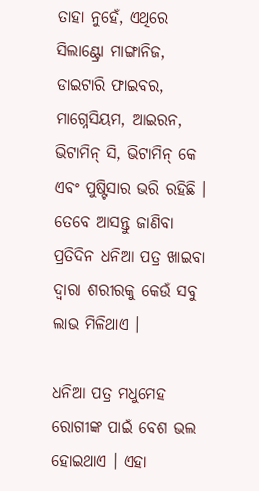ତାହା ନୁହେଁ, ଏଥିରେ ସିଲାଣ୍ଟ୍ରୋ ମାଙ୍ଗାନିଜ, ଡାଇଟାରି ଫାଇବର, ମାଗ୍ନେସିୟମ, ଆଇରନ, ଭିଟାମିନ୍‌ ସି, ଭିଟାମିନ୍‌ କେ ଏବଂ ପୁଷ୍ଟିସାର ଭରି ରହିଛି । ତେବେ ଆସନ୍ତୁ ଜାଣିବା ପ୍ରତିଦିନ ଧନିଆ ପତ୍ର ଖାଇବା ଦ୍ୱାରା ଶରୀରକୁ କେଉଁ ସବୁ ଲାଭ ମିଳିଥାଏ ।

ଧନିଆ ପତ୍ର ମଧୁମେହ ରୋଗୀଙ୍କ ପାଇଁ ବେଶ ଭଲ ହୋଇଥାଏ । ଏହା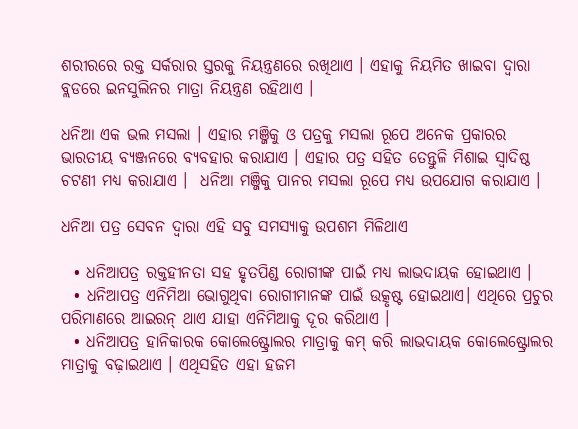ଶରୀରରେ ରକ୍ତ ସର୍କରାର ସ୍ତରକୁ ନିୟନ୍ତ୍ରଣରେ ରଖିଥାଏ । ଏହାକୁ ନିୟମିତ ଖାଇବା ଦ୍ୱାରା ବ୍ଲଡରେ ଇନସୁଲିନର ମାତ୍ରା ନିୟନ୍ତ୍ରଣ ରହିଥାଏ ।

ଧନିଆ ଏକ ଭଲ ମସଲା । ଏହାର ମଞ୍ଜିକୁ ଓ ପତ୍ରକୁ ମସଲା ରୂପେ ଅନେକ ପ୍ରକାରର ଭାରତୀୟ ବ୍ୟଞ୍ଜନରେ ବ୍ୟବହାର କରାଯାଏ । ଏହାର ପତ୍ର ସହିତ ତେନ୍ତୁଳି ମିଶାଇ ସ୍ୱାଦିଷ୍ଠ ଚଟଣୀ ମଧ୍ୟ କରାଯାଏ ।  ଧନିଆ ମଞ୍ଜିକୁ ପାନର ମସଲା ରୂପେ ମଧ୍ୟ ଉପଯୋଗ କରାଯାଏ ।

ଧନିଆ ପତ୍ର ସେବନ ଦ୍ୱାରା ଏହି ସବୁ ସମସ୍ୟାକୁ ଉପଶମ ମିଳିଥାଏ

  • ଧନିଆପତ୍ର ରକ୍ତହୀନତା ସହ ହୃତପିଣ୍ଡ ରୋଗୀଙ୍କ ପାଇଁ ମଧ୍ୟ ଲାଭଦାୟକ ହୋଇଥାଏ ।
  • ଧନିଆପତ୍ର ଏନିମିଆ ଭୋଗୁଥିବା ରୋଗୀମାନଙ୍କ ପାଇଁ ଉତ୍କୃଷ୍ଟ ହୋଇଥାଏ। ଏଥିରେ ପ୍ରଚୁର ପରିମାଣରେ ଆଇରନ୍‌ ଥାଏ ଯାହା ଏନିମିଆକୁ ଦୂର କରିଥାଏ ।
  • ଧନିଆପତ୍ର ହାନିକାରକ କୋଲେଷ୍ଟ୍ରୋଲର ମାତ୍ରାକୁ କମ୍‌ କରି ଲାଭଦାୟକ କୋଲେଷ୍ଟ୍ରୋଲର ମାତ୍ରାକୁ ବଢ଼ାଇଥାଏ । ଏଥିସହିତ ଏହା ହଜମ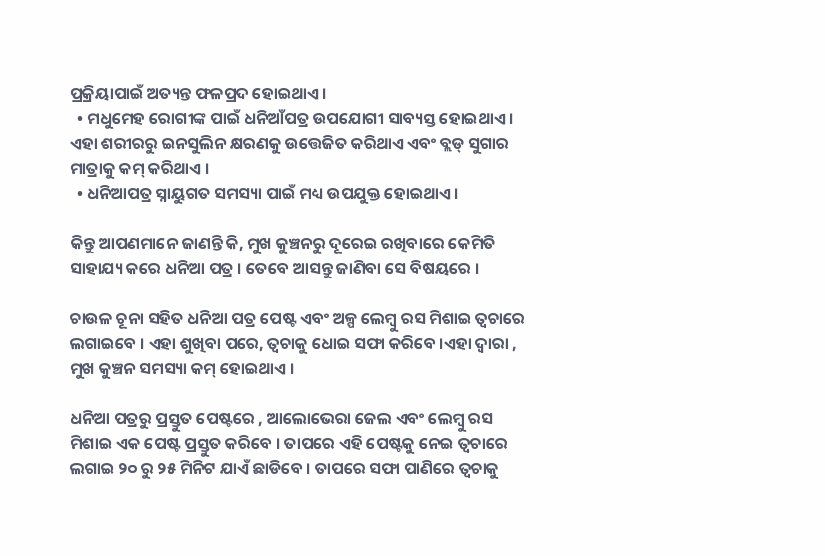ପ୍ରକ୍ରିୟାପାଇଁ ଅତ୍ୟନ୍ତ ଫଳପ୍ରଦ ହୋଇଥାଏ ।
  • ମଧୁମେହ ରୋଗୀଙ୍କ ପାଇଁ ଧନିଆଁପତ୍ର ଉପଯୋଗୀ ସାବ୍ୟସ୍ତ ହୋଇଥାଏ । ଏହା ଶରୀରରୁ ଇନସୁଲିନ କ୍ଷରଣକୁ ଉତ୍ତେଜିତ କରିଥାଏ ଏବଂ ବ୍ଲଡ୍‌ ସୁଗାର ମାତ୍ରାକୁ କମ୍‌ କରିଥାଏ ।
  • ଧନିଆପତ୍ର ସ୍ନାୟୁଗତ ସମସ୍ୟା ପାଇଁ ମଧ୍ୟ ଉପଯୁକ୍ତ ହୋଇଥାଏ ।

କିନ୍ତୁ ଆପଣମାନେ ଜାଣନ୍ତି କି, ମୁଖ କୁଞ୍ଚନରୁ ଦୂରେଇ ରଖିବାରେ କେମିତି ସାହାଯ୍ୟ କରେ ଧନିଆ ପତ୍ର । ତେବେ ଆସନ୍ତୁ ଜାଣିବା ସେ ବିଷୟରେ ।

ଚାଉଳ ଚୂନା ସହିତ ଧନିଆ ପତ୍ର ପେଷ୍ଟ ଏବଂ ଅଳ୍ପ ଲେମ୍ବୁ ରସ ମିଶାଇ ତ୍ବଚାରେ ଲଗାଇବେ । ଏହା ଶୁଖିବା ପରେ, ତ୍ବଚାକୁ ଧୋଇ ସଫା କରିବେ ।ଏହା ଦ୍ବାରା , ମୁଖ କୁଞ୍ଚନ ସମସ୍ୟା କମ୍ ହୋଇଥାଏ ।

ଧନିଆ ପତ୍ରରୁ ପ୍ରସ୍ତୁତ ପେଷ୍ଟରେ , ଆଲୋଭେରା ଜେଲ ଏବଂ ଲେମ୍ବୁ ରସ ମିଶାଇ ଏକ ପେଷ୍ଟ ପ୍ରସ୍ତୁତ କରିବେ । ତାପରେ ଏହି ପେଷ୍ଟକୁ ନେଇ ତ୍ବଚାରେ ଲଗାଇ ୨୦ ରୁ ୨୫ ମିନିଟ ଯାଏଁ ଛାଡିବେ । ତାପରେ ସଫା ପାଣିରେ ତ୍ବଚାକୁ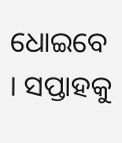ଧୋଇବେ । ସପ୍ତାହକୁ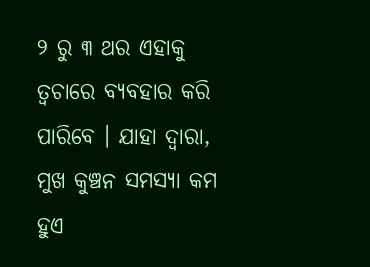୨ ରୁ ୩ ଥର ଏହାକୁ ତ୍ବଚାରେ ବ୍ୟବହାର କରି ପାରିବେ । ଯାହା ଦ୍ବାରା, ମୁଖ କୁଞ୍ଚନ ସମସ୍ୟା କମ ହୁଏ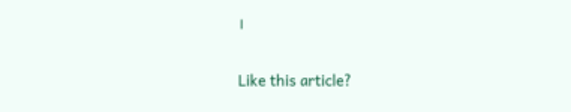।

Like this article?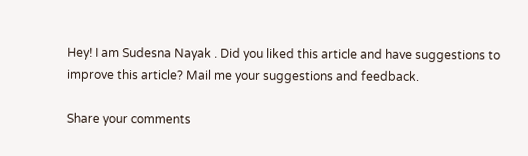Hey! I am Sudesna Nayak . Did you liked this article and have suggestions to improve this article? Mail me your suggestions and feedback.

Share your comments